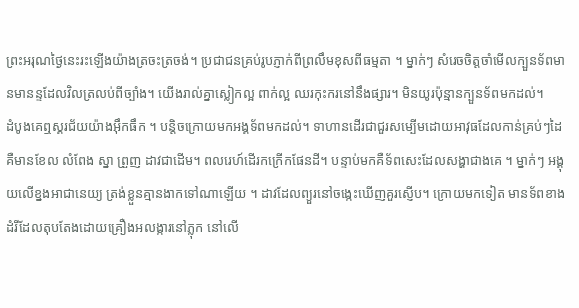ព្រះអរុណថ្ងៃនេះរះឡើងយ៉ាងត្រចះត្រចង់។ ប្រជាជនគ្រប់រូបភ្ញាក់ពីព្រលឹមខុសពីធម្មតា ។ ម្នាក់ៗ សំរេចចិត្ដចាំមើលក្បួនទ័ពមានមានន្ទដែលវិលត្រលប់ពីច្បាំង។ យើងរាល់គ្នាស្លៀកល្អ ពាក់ល្អ ឈរកុះករនៅនឹងផ្សារ។ មិនយូរប៉ុន្មានក្បួនទ័ពមកដល់។
ដំបូងគេឮស្គរជ័យយ៉ាងអ៊ឹកធឹក ។ បន្ដិចក្រោយមកអង្គទ័ពមកដល់។ ទាហានដើរជាជួរសម្បើមដោយអាវុធដែលកាន់គ្រប់ៗដៃ គឺមានខែល លំពែង ស្នា ព្រួញ ដាវជាដើម។ ពលរេហ៍ដើរកក្រើកផែនដី។ បន្ទាប់មកគឺទ័ពសេះដែលសង្ហាជាងគេ ។ ម្នាក់ៗ អង្គុយលើខ្នងអាជានេយ្យ ត្រង់ខ្លួនគ្មានងាកទៅណាឡើយ ។ ដាវដែលព្យួរនៅចង្កេះឃើញគួរស្ញើប។ ក្រោយមកទៀត មានទ័ពខាងដំរីដែលតុបតែងដោយគ្រឿងអលង្ការនៅភ្លុក នៅលើ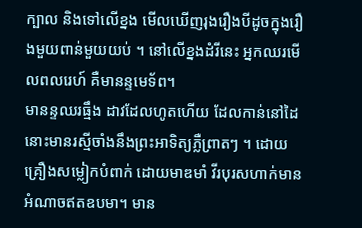ក្បាល និងទៅលើខ្នង មើលឃើញរុងរឿងបីដូចក្នុងរឿងមួយពាន់មួយយប់ ។ នៅលើខ្នងដំរីនេះ អ្នកឈរមើលពលរេហ៍ គឺមានន្ទមេទ័ព។
មានន្ទឈរធ្មឹង ដាវដែលហូតហើយ ដែលកាន់នៅដៃនោះមានរស្មីចាំងនឹងព្រះអាទិត្យភ្លឺព្រាតៗ ។ ដោយគ្រឿងសម្លៀកបំពាក់ ដោយមាឌមាំ វីរបុរសហាក់មានអំណាចឥតឧបមា។ មាន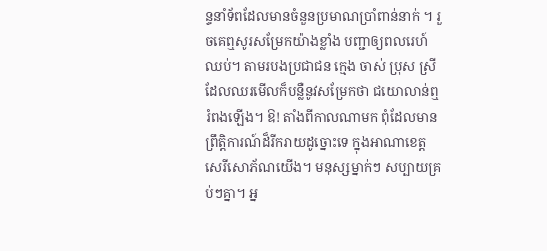ន្ទនាំទ័ពដែលមានចំនួនប្រមាណប្រាំពាន់នាក់ ។ រួចគេឮសូរសម្រែកយ៉ាងខ្លាំង បញ្ជាឲ្យពលរេហ៍ឈប់។ តាមរបងប្រជាជន ក្មេង ចាស់ ប្រុស ស្រី ដែលឈរមើលក៏បន្លឺនូវសម្រែកថា ជយោលាន់ឮរំពងឡើង។ ឱ! តាំងពីកាលណាមក ពុំដែលមានព្រឹត្ដិការណ៍ដ៏រីករាយដូច្នោះទេ ក្នុងអាណាខេត្ដសេរីសោភ័ណយើង។ មនុស្សម្នាក់ៗ សប្បាយគ្រប់ៗគ្នា។ អ្ន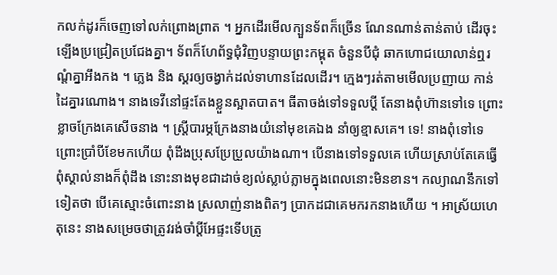កលក់ដូរក៏ចេញទៅលក់ព្រោងព្រាត ។ អ្នកដើរមើលក្បួនទ័ពក៏ច្រើន ណែនណាន់តាន់តាប់ ដើរចុះឡើងប្រជ្រៀតប្រជែងគ្នា។ ទ័ពក៏ហែព័ទ្ធជុំវិញបន្ទាយព្រះកម្ពុត ចំនួនបីជុំ ឆាកហោជយោលាន់ឮរណ្ដំគ្នាអឹងកង ។ ភ្លេង និង ស្គរឲ្យចង្វាក់ដល់ទាហានដែលដើរ។ ក្មេងៗរត់តាមមើលប្រញាយ កាន់ដៃគ្នារណោង។ នាងទេវីនៅផ្ទះតែងខ្លួនស្អាតបាត។ ធីតាចង់ទៅទទួលប្ដី តែនាងពុំហ៊ានទៅទេ ព្រោះខ្លាចក្រែងគេសើចនាង ។ ស្រ្ដីបារម្ភក្រែងនាងយំនៅមុខគេឯង នាំឲ្យខ្មាសគេ។ ទេ! នាងពុំទៅទេ ព្រោះប្រាំបីខែមកហើយ ពុំដឹងប្រុសប្រែប្រួលយ៉ាងណា។ បើនាងទៅទទួលគេ ហើយស្រាប់តែគេធ្វើពុំស្គាល់នាងក៏ពុំដឹង នោះនាងមុខជាដាច់ខ្យល់ស្លាប់ភ្លាមក្នុងពេលនោះមិនខាន។ កល្យាណនឹកទៅទៀតថា បើគេស្មោះចំពោះនាង ស្រលាញ់នាងពិតៗ ប្រាកដជាគេមករកនាងហើយ ។ អាស្រ័យហេតុនេះ នាងសម្រេចថាត្រូវរង់ចាំប្ដីអែផ្ទះទើបត្រូ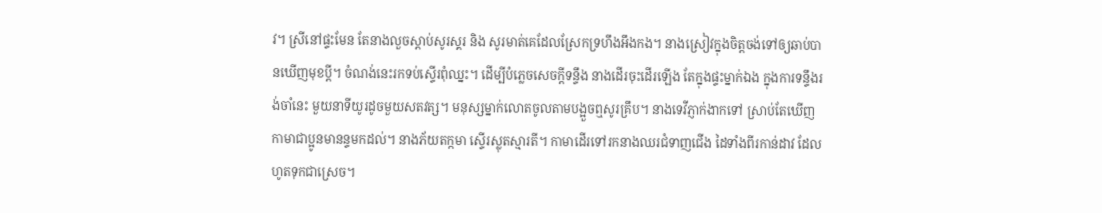វ។ ស្រីនៅផ្ទះមែន តែនាងលួចស្ដាប់សូរស្គរ និង សូរមាត់គេដែលស្រែកទ្រហឹងអឹងកង។ នាងស្រៀវក្នុងចិត្ដចង់ទៅឲ្យឆាប់បានឃើញមុខប្ដី។ ចំណង់នេះរកទប់ស្ទើរពុំឈ្នះ។ ដើម្បីបំភ្លេចសេចក្ដីទន្ទឹង នាងដើរចុះដើរឡើង តែក្នុងផ្ទះម្នាក់ឯង ក្នុងការទន្ទឹងរង់ចាំនេះ មួយនាទីយូរដូចមួយសតវត្ស។ មនុស្សម្នាក់លោតចូលតាមបង្អួចឮសូរគ្រឹប។ នាងទេវីភ្ញាក់ងាកទៅ ស្រាប់តែឃើញកាមាជាប្អូនមានន្ទមកដល់។ នាងភ័យតក្កមា ស្ទើរស្លុតស្មារតី។ កាមាដើរទៅរកនាងឈរជំទាញជើង ដៃទាំងពីរកាន់ដាវ ដែលហូតទុកជាស្រេច។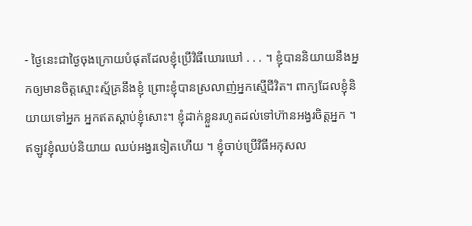- ថ្ងៃនេះជាថ្ងៃចុងក្រោយបំផុតដែលខ្ញុំប្រើវិធីឃោរឃៅ . . . ។ ខ្ញុំបាននិយាយនឹងអ្នកឲ្យមានចិត្ដស្មោះស្ម័គ្រនឹងខ្ញុំ ព្រោះខ្ញុំបានស្រលាញ់អ្នកស្មើជីវិត។ ពាក្យដែលខ្ញុំនិយាយទៅអ្នក អ្នកឥតស្ដាប់ខ្ញុំសោះ។ ខ្ញុំដាក់ខ្លួនរហូតដល់ទៅហ៊ានអង្វរចិត្ដអ្នក ។ ឥឡូវខ្ញុំឈប់និយាយ ឈប់អង្វរទៀតហើយ ។ ខ្ញុំចាប់ប្រើវិធីអកុសល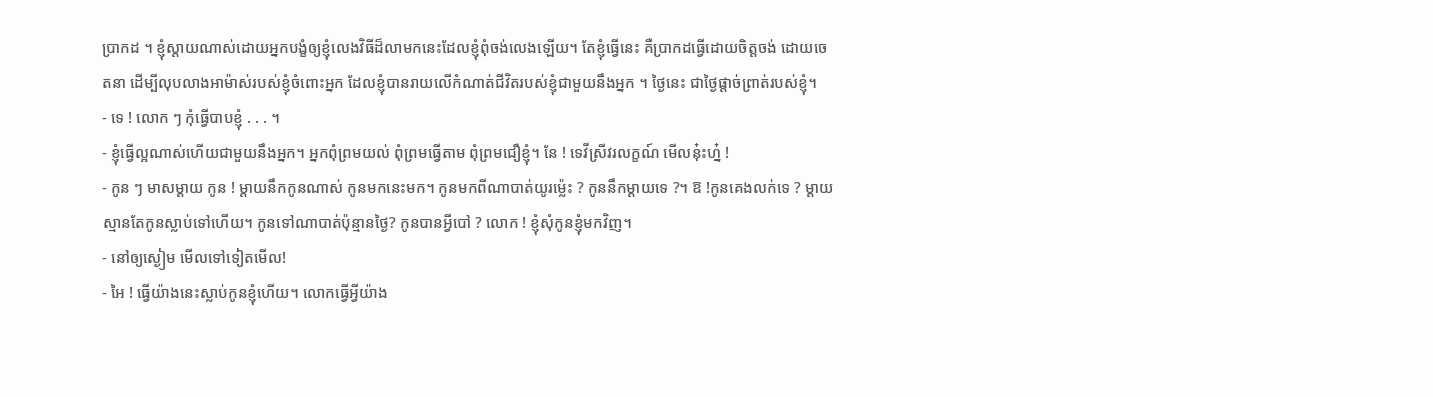ប្រាកដ ។ ខ្ញុំស្ដាយណាស់ដោយអ្នកបង្ខំឲ្យខ្ញុំលេងវិធីដ៏លាមកនេះដែលខ្ញុំពុំចង់លេងឡើយ។ តែខ្ញុំធ្វើនេះ គឺប្រាកដធ្វើដោយចិត្ដចង់ ដោយចេតនា ដើម្បីលុបលាងអាម៉ាស់របស់ខ្ញុំចំពោះអ្នក ដែលខ្ញុំបានរាយលើកំណាត់ជីវិតរបស់ខ្ញុំជាមួយនឹងអ្នក ។ ថ្ងៃនេះ ជាថ្ងៃផ្ដាច់ព្រាត់របស់ខ្ញុំ។
- ទេ ! លោក ៗ កុំធ្វើបាបខ្ញុំ . . . ។
- ខ្ញុំធ្វើល្អណាស់ហើយជាមួយនឹងអ្នក។ អ្នកពុំព្រមយល់ ពុំព្រមធ្វើតាម ពុំព្រមជឿខ្ញុំ។ នែ ! ទេវីស្រីវរលក្ខណ៍ មើលនុ៎ះហ្ន៎ !
- កូន ៗ មាសម្ដាយ កូន ! ម្ដាយនឹកកូនណាស់ កូនមកនេះមក។ កូនមកពីណាបាត់យូរម៉្លេះ ? កូននឹកម្ដាយទេ ?។ ឱ !កូនគេងលក់ទេ ? ម្ដាយស្មានតែកូនស្លាប់ទៅហើយ។ កូនទៅណាបាត់ប៉ុន្មានថ្ងៃ? កូនបានអ្វីបៅ ? លោក ! ខ្ញុំសុំកូនខ្ញុំមកវិញ។
- នៅឲ្យស្ងៀម មើលទៅទៀតមើល!
- អៃ ! ធ្វើយ៉ាងនេះស្លាប់កូនខ្ញុំហើយ។ លោកធ្វើអ្វីយ៉ាង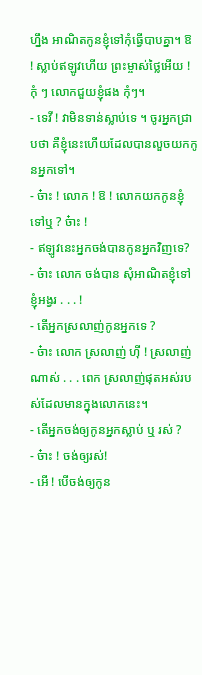ហ្នឹង អាណិតកូនខ្ញុំទៅកុំធ្វើបាបគ្នា។ ឱ ! ស្លាប់ឥឡូវហើយ ព្រះម្ចាស់ថ្លៃអើយ ! កុំ ៗ លោកជួយខ្ញុំផង កុំៗ។
- ទេវី ! វាមិនទាន់ស្លាប់ទេ ។ ចូរអ្នកជ្រាបថា គឺខ្ញុំនេះហើយដែលបានលួចយកកូនអ្នកទៅ។
- ច៎ាះ ! លោក ! ឱ ! លោកយកកូនខ្ញុំទៅឬ ? ច៎ាះ !
- ឥឡូវនេះអ្នកចង់បានកូនអ្នកវិញទេ?
- ច៎ាះ លោក ចង់បាន សុំអាណិតខ្ញុំទៅ ខ្ញុំអង្វរ . . . !
- តើអ្នកស្រលាញ់កូនអ្នកទេ ?
- ច៎ាះ លោក ស្រលាញ់ ហ៊ី ! ស្រលាញ់ណាស់ . . . ពេក ស្រលាញ់ផុតអស់របស់ដែលមានក្នុងលោកនេះ។
- តើអ្នកចង់ឲ្យកូនអ្នកស្លាប់ ឬ រស់ ?
- ច៎ាះ ! ចង់ឲ្យរស់!
- អើ ! បើចង់ឲ្យកូន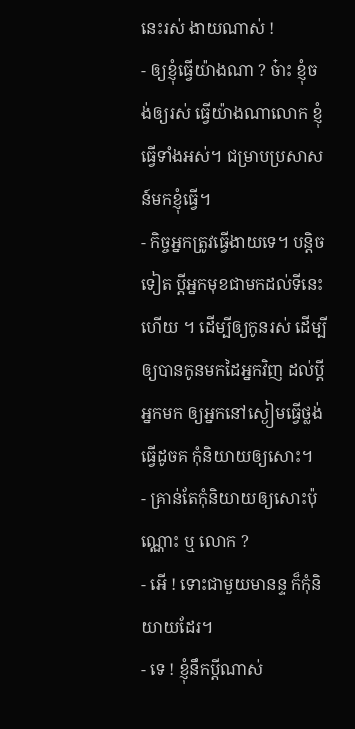នេះរស់ ងាយណាស់ !
- ឲ្យខ្ញុំធ្វើយ៉ាងណា ? ច៎ាះ ខ្ញុំចង់ឲ្យរស់ ធ្វើយ៉ាងណាលោក ខ្ញុំធ្វើទាំងអស់។ ជម្រាបប្រសាសន៍មកខ្ញុំធ្វើ។
- កិច្ចអ្នកត្រូវធ្វើងាយទេ។ បន្ដិចទៀត ប្ដីអ្នកមុខជាមកដល់ទីនេះហើយ ។ ដើម្បីឲ្យកូនរស់ ដើម្បីឲ្យបានកូនមកដៃអ្នកវិញ ដល់ប្ដីអ្នកមក ឲ្យអ្នកនៅស្ងៀមធ្វើថ្លង់ ធ្វើដូចគ កុំនិយាយឲ្យសោះ។
- គ្រាន់តែកុំនិយាយឲ្យសោះប៉ុណ្ណោះ ឬ លោក ?
- អើ ! ទោះជាមួយមានន្ទ ក៏កុំនិយាយដែរ។
- ទេ ! ខ្ញុំនឹកប្ដីណាស់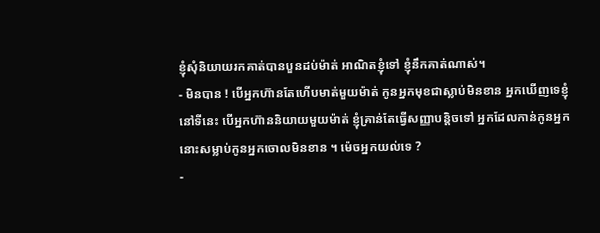ខ្ញុំសុំនិយាយរកគាត់បានបួនដប់ម៉ាត់ អាណិតខ្ញុំទៅ ខ្ញុំនឹកគាត់ណាស់។
- មិនបាន ! បើអ្នកហ៊ានតែហើបមាត់មួយម៉ាត់ កូនអ្នកមុខជាស្លាប់មិនខាន អ្នកឃើញទេខ្ញុំនៅទីនេះ បើអ្នកហ៊ាននិយាយមួយម៉ាត់ ខ្ញុំគ្រាន់តែធ្វើសញ្ញាបន្ដិចទៅ អ្នកដែលកាន់កូនអ្នកនោះសម្លាប់កូនអ្នកចោលមិនខាន ។ ម៉េចអ្នកយល់ទេ ?
-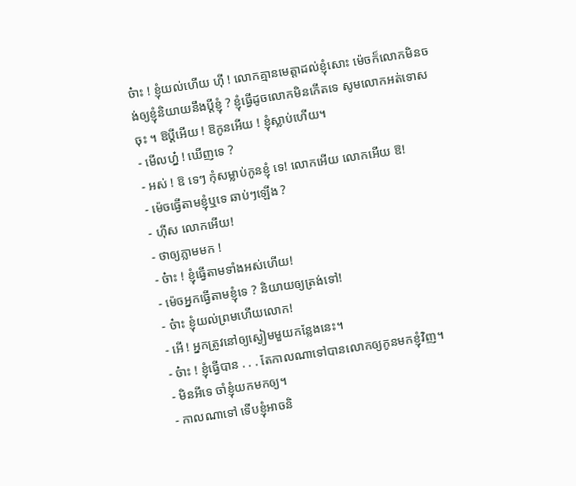ច៎ាះ ! ខ្ញុំយល់ហើយ ហ៊ី ! លោកគ្មានមេត្ដាដល់ខ្ញុំសោះ ម៉េចក៏លោកមិនចង់ឲ្យខ្ញុំនិយាយនឹងប្ដីខ្ញុំ ? ខ្ញុំធ្វើដូចលោកមិនកើតទេ សូមលោកអត់ទោសចុះ ។ ឱប្ដីអើយ ! ឱកូនអើយ ! ខ្ញុំស្លាប់ហើយ។
- មើលហ្ន៎ ! ឃើញទេ ?
- អស់ ! ឱ ទេៗ កុំសម្លាប់កូនខ្ញុំ ទេ! លោកអើយ លោកអើយ ឱ!
- ម៉េចធ្វើតាមខ្ញុំឬទេ ឆាប់ៗឡើង ?
- ហ៊ីស លោកអើយ!
- ថាឲ្យភ្លាមមក !
- ច៎ាះ ! ខ្ញុំធ្វើតាមទាំងអស់ហើយ!
- ម៉េចអ្នកធ្វើតាមខ្ញុំទេ ? និយាយឲ្យត្រង់ទៅ!
- ច៎ាះ ខ្ញុំយល់ព្រមហើយលោក!
- អើ ! អ្នកត្រូវនៅឲ្យស្ងៀមមួយកន្លែងនេះ។
- ច៎ាះ ! ខ្ញុំធ្វើបាន . . . តែកាលណាទៅបានលោកឲ្យកូនមកខ្ញុំវិញ។
- មិនអីទេ ចាំខ្ញុំយកមកឲ្យ។
- កាលណាទៅ ទើបខ្ញុំអាចនិ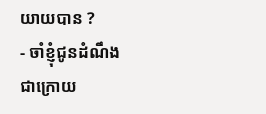យាយបាន ?
- ចាំខ្ញុំជូនដំណឹងជាក្រោយ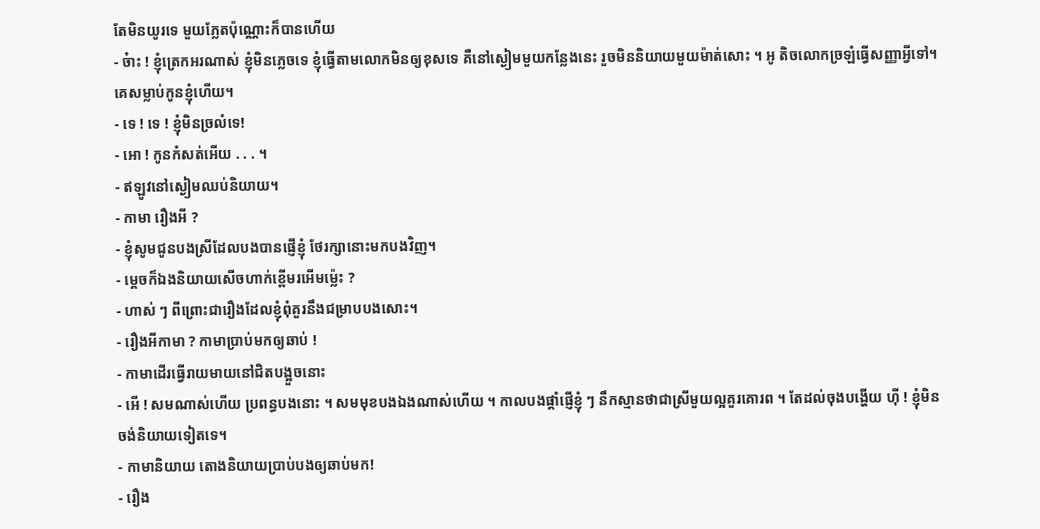តែមិនយូរទេ មួយភ្លែតប៉ុណ្ណោះក៏បានហើយ
- ច៎ាះ ! ខ្ញុំត្រេកអរណាស់ ខ្ញុំមិនភ្លេចទេ ខ្ញុំធ្វើតាមលោកមិនឲ្យខុសទេ គឺនៅស្ងៀមមួយកន្លែងនេះ រួចមិននិយាយមួយម៉ាត់សោះ ។ អូ តិចលោកច្រឡំធ្វើសញ្ញាអ្វីទៅ។ គេសម្លាប់កូនខ្ញុំហើយ។
- ទេ ! ទេ ! ខ្ញុំមិនច្រលំទេ!
- អោ ! កូនកំសត់អើយ . . . ។
- ឥឡូវនៅស្ងៀមឈប់និយាយ។
- កាមា រឿងអី ?
- ខ្ញុំសូមជូនបងស្រីដែលបងបានផ្ញើខ្ញុំ ថែរក្សានោះមកបងវិញ។
- ម្ដេចក៏ឯងនិយាយសើចហាក់ខ្ពើមរអើមម៉្លេះ ?
- ហាស់ ៗ ពីព្រោះជារឿងដែលខ្ញុំពុំគួរនឹងជម្រាបបងសោះ។
- រឿងអីកាមា ? កាមាប្រាប់មកឲ្យឆាប់ !
- កាមាដើរធ្វើរាយមាយនៅជិតបង្អួចនោះ
- អើ ! សមណាស់ហើយ ប្រពន្ធបងនោះ ។ សមមុខបងឯងណាស់ហើយ ។ កាលបងផ្ដាំផ្ញើខ្ញុំ ៗ នឹកស្មានថាជាស្រីមួយល្អគួរគោរព ។ តែដល់ចុងបង្ហើយ ហ៊ី ! ខ្ញុំមិនចង់និយាយទៀតទេ។
- កាមានិយាយ តោងនិយាយប្រាប់បងឲ្យឆាប់មក!
- រឿង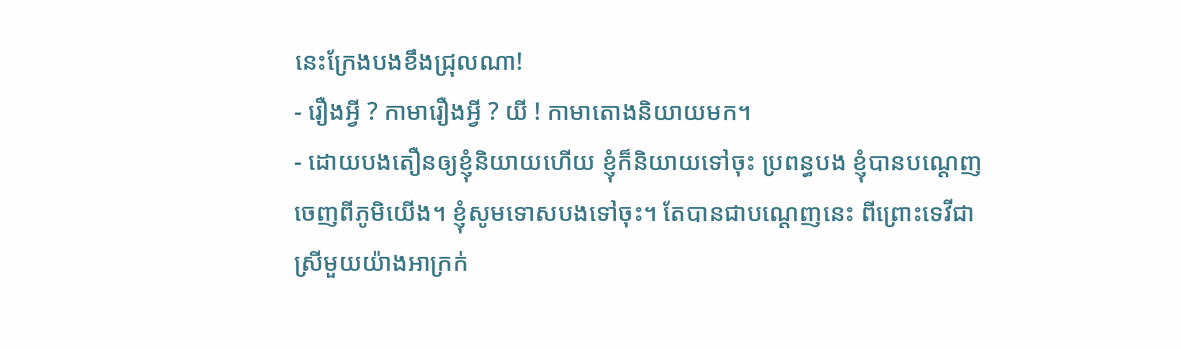នេះក្រែងបងខឹងជ្រុលណា!
- រឿងអ្វី ? កាមារឿងអ្វី ? យី ! កាមាតោងនិយាយមក។
- ដោយបងតឿនឲ្យខ្ញុំនិយាយហើយ ខ្ញុំក៏និយាយទៅចុះ ប្រពន្ធបង ខ្ញុំបានបណ្ដេញចេញពីភូមិយើង។ ខ្ញុំសូមទោសបងទៅចុះ។ តែបានជាបណ្ដេញនេះ ពីព្រោះទេវីជាស្រីមួយយ៉ាងអាក្រក់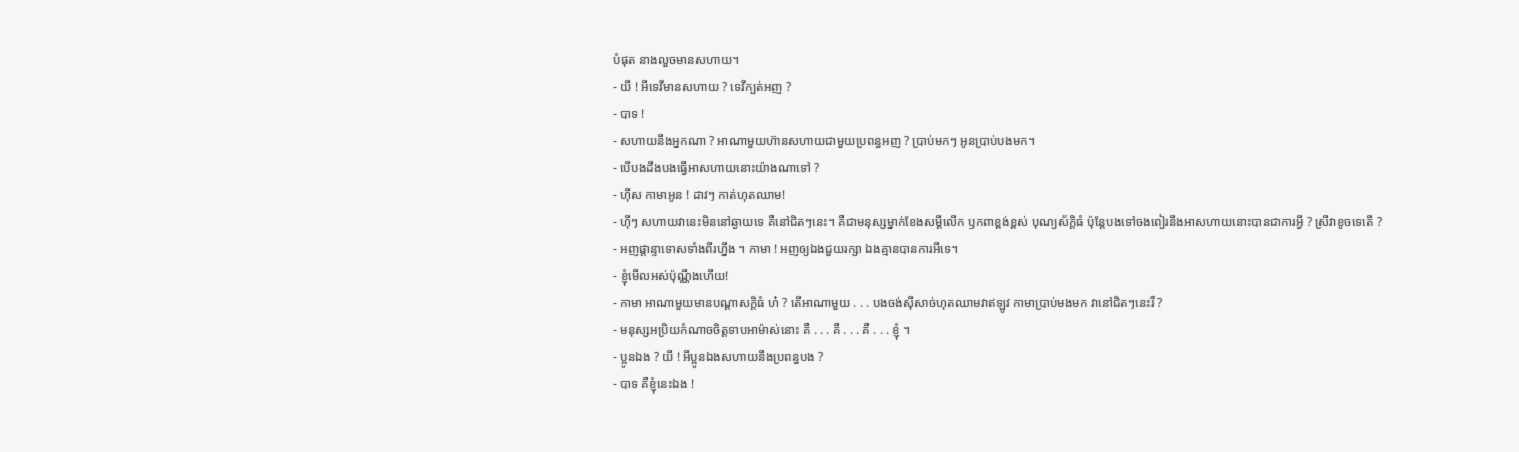បំផុត នាងលួចមានសហាយ។
- យី ! អីទេវីមានសហាយ ? ទេវីក្បត់អញ ?
- បាទ !
- សហាយនឹងអ្នកណា ? អាណាមួយហ៊ានសហាយជាមួយប្រពន្ធអញ ? ប្រាប់មកៗ អូនប្រាប់បងមក។
- បើបងដឹងបងធ្វើអាសហាយនោះយ៉ាងណាទៅ ?
- ហ៊ីស កាមាអូន ! ដាវៗ កាត់ហុតឈាម!
- ហ៊ីៗ សហាយវានេះមិននៅឆ្ងាយទេ គឺនៅជិតៗនេះ។ គឺជាមនុស្សម្នាក់ខែងសម្ដីលើក ឫកពាខ្ពង់ខ្ពស់ បុណ្យស័ក្ដិធំ ប៉ុន្ដែបងទៅចងពៀរនឹងអាសហាយនោះបានជាការអ្វី ? ស្រីវាខូចទេតើ ?
- អញផ្ដាន្ទាទោសទាំងពីរហ្នឹង ។ កាមា ! អញឲ្យឯងជួយរក្សា ឯងគ្មានបានការអីទេ។
- ខ្ញុំមើលអស់ប៉ុណ្ណឹងហើយ!
- កាមា អាណាមួយមានបណ្ដាសក្ដិធំ ហ៎ ? តើអាណាមួយ . . . បងចង់ស៊ីសាច់ហុតឈាមវាឥឡូវ កាមាប្រាប់មងមក វានៅជិតៗនេះរឺ ?
- មនុស្សអប្រិយកំណាចចិត្ដទាបអាម៉ាស់នោះ គឺ . . . គឺ . . . គឺ . . . ខ្ញុំ ។
- ប្អូនឯង ? យី ! អីប្អូនឯងសហាយនឹងប្រពន្ធបង ?
- បាទ គឺខ្ញុំនេះឯង !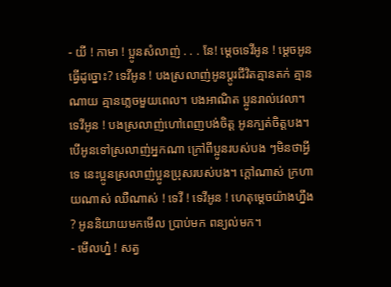- យី ! កាមា ! ប្អូនសំលាញ់ . . . នែ! ម្ដេចទេវីអូន ! ម្ដេចអូនធ្វើដូច្នោះ? ទេវីអូន ! បងស្រលាញ់អូនប្ដូរជីវិតគ្មានតក់ គ្មានណាយ គ្មានភ្លេចមួយពេល។ បងអាណិត ប្អូនរាល់វេលា។ ទេវីអូន ! បងស្រលាញ់ហៅពេញបង់ចិត្ដ អូនក្បត់ចិត្ដបង។ បើអូនទៅស្រលាញ់អ្នកណា ក្រៅពីប្អូនរបស់បង ៗមិនថាអ្វីទេ នេះប្អូនស្រលាញ់ប្អូនប្រុសរបស់បង។ ក្ដៅណាស់ ក្រហាយណាស់ ឈឺណាស់ ! ទេវី ! ទេវីអូន ! ហេតុម្ដេចយ៉ាងហ្នឹង ? អូននិយាយមកមើល ប្រាប់មក ពន្យល់មក។
- មើលហ្ន៎ ! សត្វ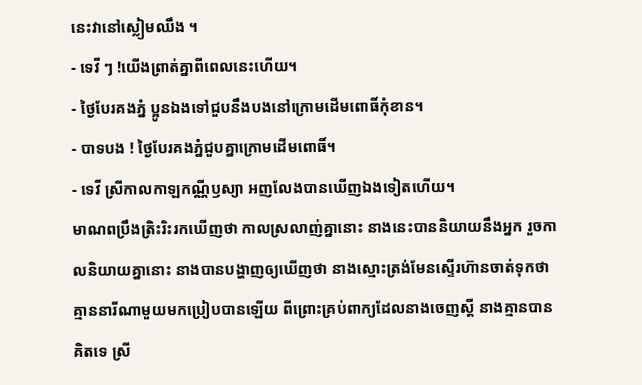នេះវានៅស្លៀមឈឹង ។
- ទេវី ៗ !យើងព្រាត់គ្នាពីពេលនេះហើយ។
- ថ្ងៃបែរគងភ្នំ ប្អូនឯងទៅជួបនឹងបងនៅក្រោមដើមពោធិ៍កុំខាន។
- បាទបង ! ថ្ងៃបែរគងភ្នំជួបគ្នាក្រោមដើមពោធិ៍។
- ទេវី ស្រីកាលកាឡកណ្ណីឫស្យា អញលែងបានឃើញឯងទៀតហើយ។
មាណពប្រឹងត្រិះរិះរកឃើញថា កាលស្រលាញ់គ្នានោះ នាងនេះបាននិយាយនឹងអ្នក រួចកាលនិយាយគ្នានោះ នាងបានបង្ហាញឲ្យឃើញថា នាងស្មោះត្រង់មែនស្ទើរហ៊ានចាត់ទុកថា គ្មាននារីណាមួយមកប្រៀបបានឡើយ ពីព្រោះគ្រប់ពាក្យដែលនាងចេញស្ដី នាងគ្មានបានគិតទេ ស្រី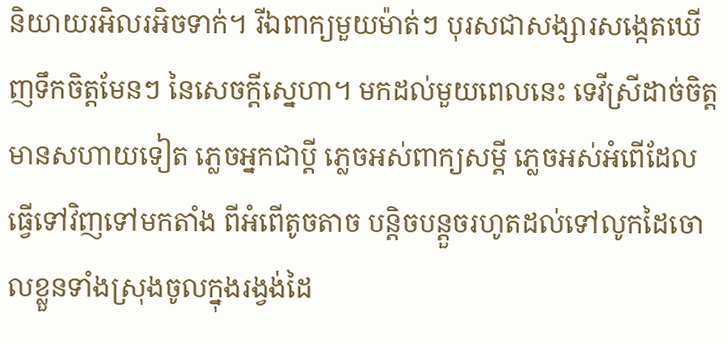និយាយរអិលរអិចទាក់។ រីឯពាក្យមួយម៉ាត់ៗ បុរសជាសង្សារសង្កេតឃើញទឹកចិត្ដមែនៗ នៃសេចក្ដីស្នេហា។ មកដល់មួយពេលនេះ ទេវីស្រីដាច់ចិត្ដមានសហាយទៀត ភ្លេចអ្នកជាប្ដី ភ្លេចអស់ពាក្យសម្ដី ភ្លេចអស់អំពើដែលធ្វើទៅវិញទៅមកតាំង ពីអំពើតូចតាច បន្ដិចបន្ដួចរហូតដល់ទៅលូកដៃចោលខ្លួនទាំងស្រុងចូលក្នុងរង្វង់ដៃ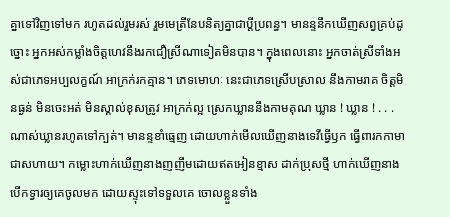គ្នាទៅវិញទៅមក រហូតដល់រួមរស់ រួមមេត្រីនែបនិត្យគ្នាជាប្ដីប្រពន្ធ។ មានន្ទនឹកឃើញសព្វគ្រប់ដូច្នោះ អ្នកអស់កម្លាំងចិត្ដហេវនឹងរកជឿស្រីណាទៀតមិនបាន។ ក្នុងពេលនោះ អ្នកចាត់ស្រីទាំងអស់ជាភេទអប្បលក្ខណ៍ អាក្រក់រកគ្មាន។ ភេទមោហៈ នេះជាភេទស្រើបស្រាល នឹងកាមរាគ ចិត្ដមិនធ្ងន់ មិនចេះអត់ មិនស្គាល់ខុសត្រូវ អាក្រក់ល្អ ស្រេកឃ្លាននឹងកាមគុណ ឃ្លាន ! ឃ្លាន ! . . . ណាស់ឃ្លានរហូតទៅក្បត់។ មានន្ទខាំធ្មេញ ដោយហាក់មើលឃើញនាងទេវីធ្វើឫក ធ្វើពារកកាមាជាសហាយ។ កម្លោះហាក់ឃើញនាងញញឹមដោយឥតអៀនខ្មាស ដាក់ប្រុសថ្មី ហាក់ឃើញនាងបើកទ្វារឲ្យគេចូលមក ដោយស្ទុះទៅទទួលគេ ចោលខ្លួនទាំង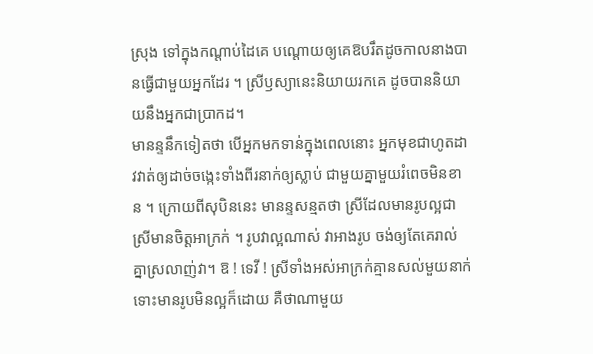ស្រុង ទៅក្នុងកណ្ដាប់ដៃគេ បណ្ដោយឲ្យគេឱបរឹតដូចកាលនាងបានធ្វើជាមួយអ្នកដែរ ។ ស្រីឫស្យានេះនិយាយរកគេ ដូចបាននិយាយនឹងអ្នកជាប្រាកដ។
មានន្ទនឹកទៀតថា បើអ្នកមកទាន់ក្នុងពេលនោះ អ្នកមុខជាហូតដាវវាត់ឲ្យដាច់ចង្កេះទាំងពីរនាក់ឲ្យស្លាប់ ជាមួយគ្នាមួយរំពេចមិនខាន ។ ក្រោយពីសុបិននេះ មានន្ទសន្មតថា ស្រីដែលមានរូបល្អជាស្រីមានចិត្ដអាក្រក់ ។ រូបវាល្អណាស់ វាអាងរូប ចង់ឲ្យតែគេរាល់គ្នាស្រលាញ់វា។ ឱ ! ទេវី ! ស្រីទាំងអស់អាក្រក់គ្មានសល់មួយនាក់ ទោះមានរូបមិនល្អក៏ដោយ គឺថាណាមួយ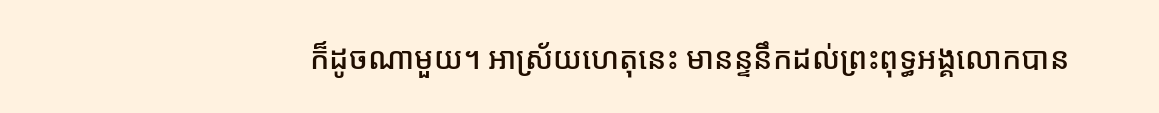ក៏ដូចណាមួយ។ អាស្រ័យហេតុនេះ មានន្ទនឹកដល់ព្រះពុទ្ធអង្គលោកបាន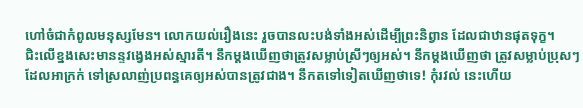ហៅចំជាកំពូលមនុស្សមែន។ លោកយល់រឿងនេះ រួចបានលះបង់ទាំងអស់ដើម្បីព្រះនិព្វាន ដែលជាឋានផុតទុក្ខ។
ជិះលើខ្នងសេះមានន្ទវង្វេងអស់ស្មារតី។ នឹកម្ដងឃើញថាត្រូវសម្លាប់ស្រីៗឲ្យអស់។ នឹកម្ដងឃើញថា ត្រូវសម្លាប់ប្រុសៗដែលអាក្រក់ ទៅស្រលាញ់ប្រពន្ធគេឲ្យអស់បានត្រូវជាង។ នឹកតទៅទៀតឃើញថាទេ! កុំរវល់ នេះហើយ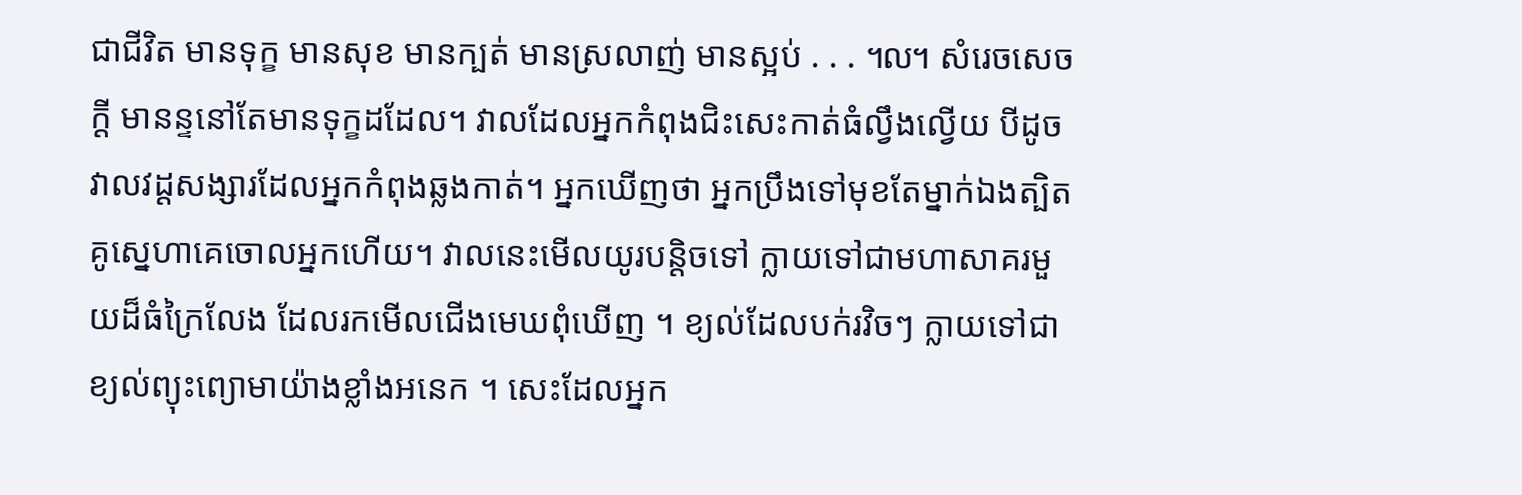ជាជីវិត មានទុក្ខ មានសុខ មានក្បត់ មានស្រលាញ់ មានស្អប់ . . . ៘ សំរេចសេចក្ដី មានន្ទនៅតែមានទុក្ខដដែល។ វាលដែលអ្នកកំពុងជិះសេះកាត់ធំល្វឹងល្វើយ បីដូចវាលវដ្ដសង្សារដែលអ្នកកំពុងឆ្លងកាត់។ អ្នកឃើញថា អ្នកប្រឹងទៅមុខតែម្នាក់ឯងត្បិតគូស្នេហាគេចោលអ្នកហើយ។ វាលនេះមើលយូរបន្ដិចទៅ ក្លាយទៅជាមហាសាគរមួយដ៏ធំក្រៃលែង ដែលរកមើលជើងមេឃពុំឃើញ ។ ខ្យល់ដែលបក់រវិចៗ ក្លាយទៅជាខ្យល់ព្យុះព្យោមាយ៉ាងខ្លាំងអនេក ។ សេះដែលអ្នក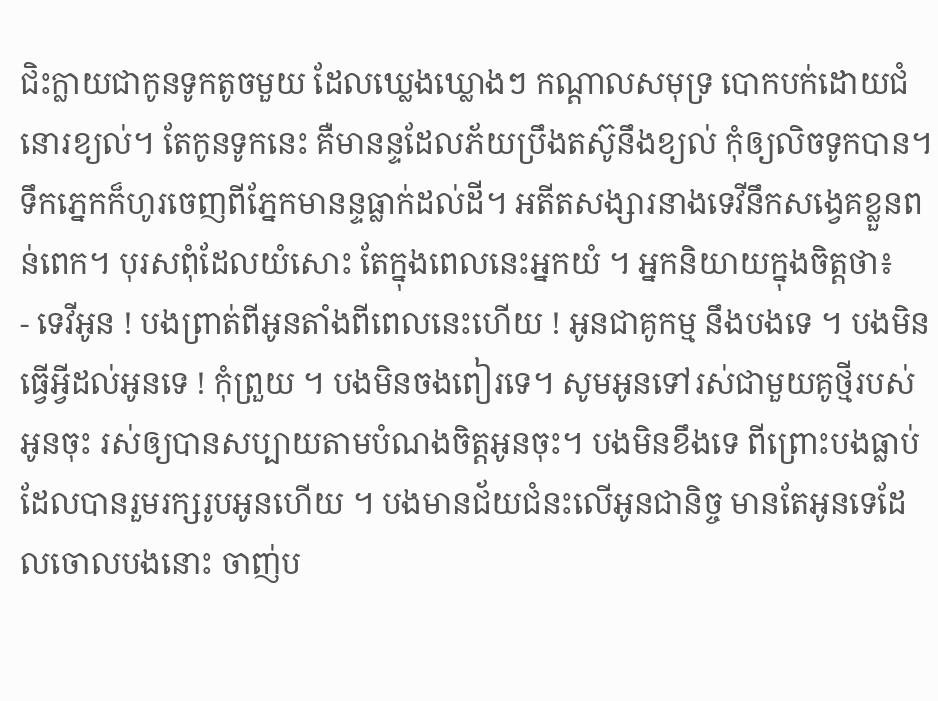ជិះក្លាយជាកូនទូកតូចមួយ ដែលឃ្លេងឃ្លោងៗ កណ្ដាលសមុទ្រ បោកបក់ដោយជំនោរខ្យល់។ តែកូនទូកនេះ គឺមានន្ទដែលភ័យប្រឹងតស៊ូនឹងខ្យល់ កុំឲ្យលិចទូកបាន។
ទឹកភ្នេកក៏ហូរចេញពីភ្នែកមានន្ទធ្លាក់ដល់ដី។ អតីតសង្សារនាងទេវីនឹកសង្វេគខ្លួនពន់ពេក។ បុរសពុំដែលយំសោះ តែក្នុងពេលនេះអ្នកយំ ។ អ្នកនិយាយក្នុងចិត្ដថា៖
- ទេវីអូន ! បងព្រាត់ពីអូនតាំងពីពេលនេះហើយ ! អូនជាគូកម្ម នឹងបងទេ ។ បងមិនធ្វើអ្វីដល់អូនទេ ! កុំព្រួយ ។ បងមិនចងពៀរទេ។ សូមអូនទៅរស់ជាមួយគូថ្មីរបស់អូនចុះ រស់ឲ្យបានសប្បាយតាមបំណងចិត្ដអូនចុះ។ បងមិនខឹងទេ ពីព្រោះបងធ្លាប់ដែលបានរួមរក្សរូបអូនហើយ ។ បងមានជ័យជំនះលើអូនជានិច្ច មានតែអូនទេដែលចោលបងនោះ ចាញ់ប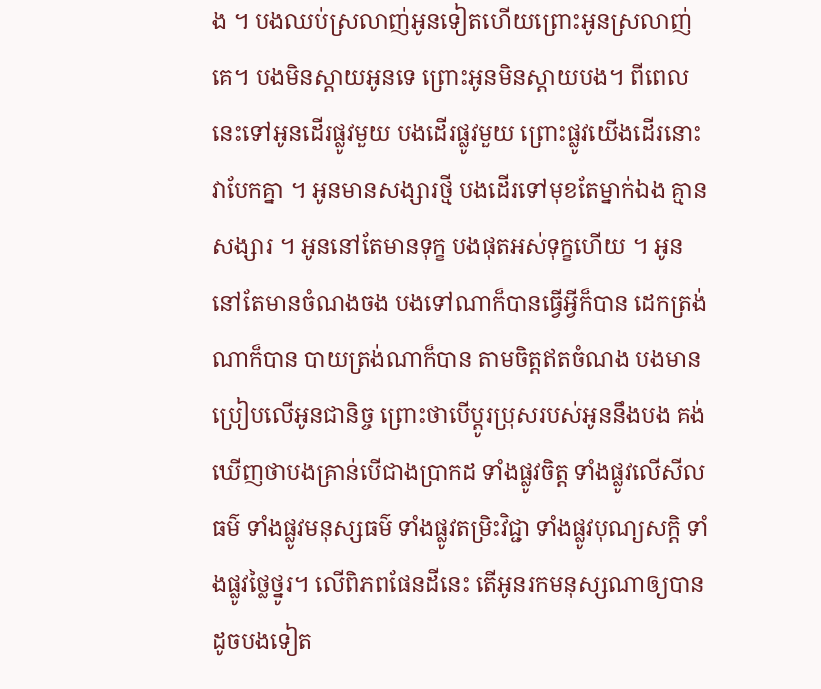ង ។ បងឈប់ស្រលាញ់អូនទៀតហើយព្រោះអូនស្រលាញ់គេ។ បងមិនស្ដាយអូនទេ ព្រោះអូនមិនស្ដាយបង។ ពីពេលនេះទៅអូនដើរផ្លូវមួយ បងដើរផ្លូវមួយ ព្រោះផ្លូវយើងដើរនោះវាបែកគ្នា ។ អូនមានសង្សារថ្មី បងដើរទៅមុខតែម្នាក់ឯង គ្មានសង្សារ ។ អូននៅតែមានទុក្ខ បងផុតអស់ទុក្ខហើយ ។ អូននៅតែមានចំណងចង បងទៅណាក៏បានធ្វើអ្វីក៏បាន ដេកត្រង់ណាក៏បាន បាយត្រង់ណាក៏បាន តាមចិត្ដឥតចំណង បងមានប្រៀបលើអូនជានិច្ច ព្រោះថាបើប្ដូរប្រុសរបស់អូននឹងបង គង់ឃើញថាបងគ្រាន់បើជាងប្រាកដ ទាំងផ្លូវចិត្ដ ទាំងផ្លូវលើសីលធម៌ ទាំងផ្លូវមនុស្សធម៌ ទាំងផ្លូវតម្រិះវិជ្ជា ទាំងផ្លូវបុណ្យសក្ដិ ទាំងផ្លូវថ្លៃថ្នូរ។ លើពិភពផែនដីនេះ តើអូនរកមនុស្សណាឲ្យបានដូចបងទៀត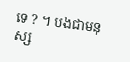ទេ ? ។ បងជាមនុស្ស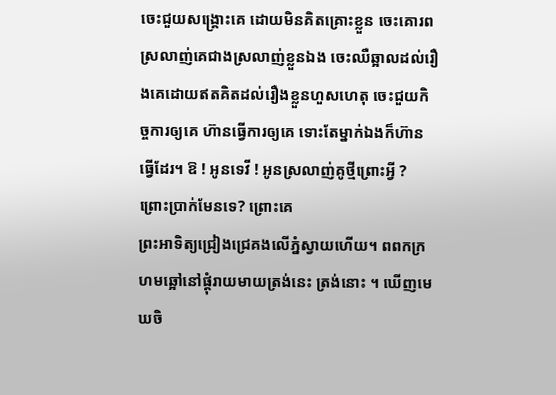ចេះជួយសង្គ្រោះគេ ដោយមិនគិតគ្រោះខ្លួន ចេះគោរពស្រលាញ់គេជាងស្រលាញ់ខ្លួនឯង ចេះឈឺឆ្អាលដល់រឿងគេដោយឥតគិតដល់រឿងខ្លួនហួសហេតុ ចេះជួយកិច្ចការឲ្យគេ ហ៊ានធ្វើការឲ្យគេ ទោះតែម្នាក់ឯងក៏ហ៊ានធ្វើដែរ។ ឱ ! អូនទេវី ! អូនស្រលាញ់គូថ្មីព្រោះអ្វី ? ព្រោះប្រាក់មែនទេ? ព្រោះគេ
ព្រះអាទិត្យជ្រៀងជ្រេគងលើភ្នំស្វាយហើយ។ ពពកក្រហមឆ្អៅនៅផ្ដុំរាយមាយត្រង់នេះ ត្រង់នោះ ។ ឃើញមេឃចិ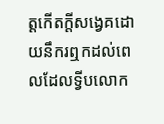ត្ដកើតក្ដីសង្វេគដោយនឹករឮកដល់ពេលដែលទ្វីបលោក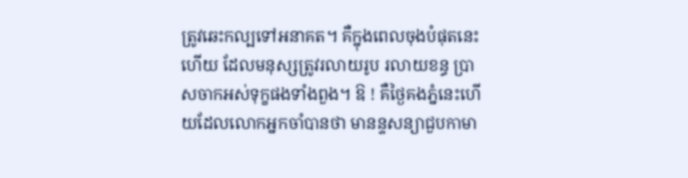ត្រូវឆេះកល្បទៅអនាគត។ គឺក្នុងពេលចុងបំផុតនេះហើយ ដែលមនុស្សត្រូវរលាយរូប រលាយខន្ធ ប្រាសចាកអស់ទុក្ខផងទាំងពួង។ ឱ ! គឺថ្ងៃគងភ្នំនេះហើយដែលលោកអ្នកចាំបានថា មានន្ទសន្យាជួបកាមា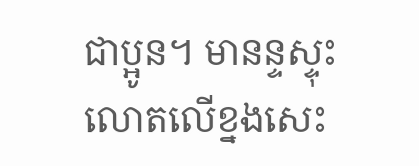ជាប្អូន។ មានន្ទស្ទុះលោតលើខ្នងសេះ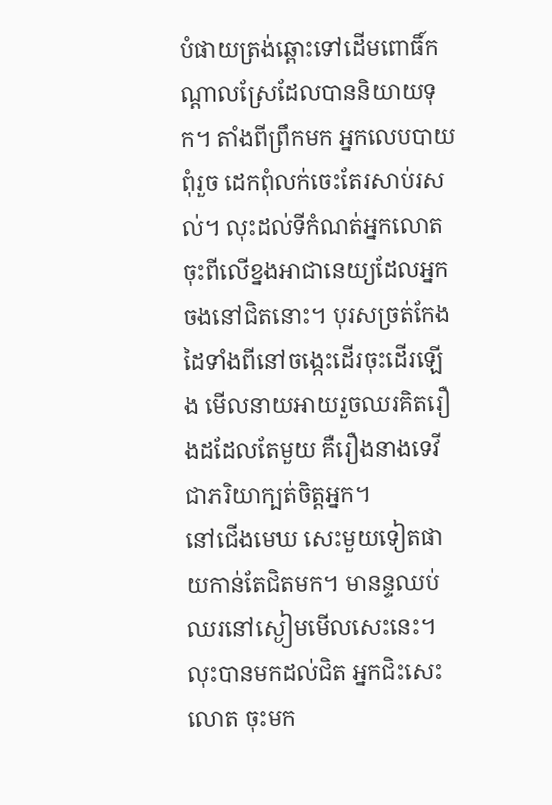បំផាយត្រង់ឆ្ពោះទៅដើមពោធិ៍កណ្ដាលស្រែដែលបាននិយាយទុក។ តាំងពីព្រឹកមក អ្នកលេបបាយពុំរួច ដេកពុំលក់ចេះតែរសាប់រសល់។ លុះដល់ទីកំណត់អ្នកលោតចុះពីលើខ្នងអាជានេយ្យដែលអ្នកចងនៅជិតនោះ។ បុរសច្រត់កែងដៃទាំងពីនៅចង្កេះដើរចុះដើរឡើង មើលនាយអាយរួចឈរគិតរឿងដដែលតែមួយ គឺរឿងនាងទេវីជាភរិយាក្បត់ចិត្ដអ្នក។
នៅជើងមេឃ សេះមួយទៀតផាយកាន់តែជិតមក។ មានន្ទឈប់ឈរនៅស្ងៀមមើលសេះនេះ។ លុះបានមកដល់ជិត អ្នកជិះសេះលោត ចុះមក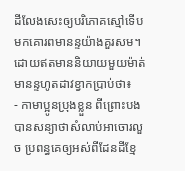ដីលែងសេះឲ្យបរិភោគស្មៅទើបមកគោរពមានន្ទយ៉ាងគួរសម។ ដោយឥតមាននិយាយមួយម៉ាត់ មានន្ទហូតដាវខ្វាកប្រាប់ថា៖
- កាមាប្អូនប្រុងខ្លួន ពីព្រោះបងបានសន្យាថាសំលាប់អាចោរលួច ប្រពន្ធគេឲ្យអស់ពីដែនដីខ្មែ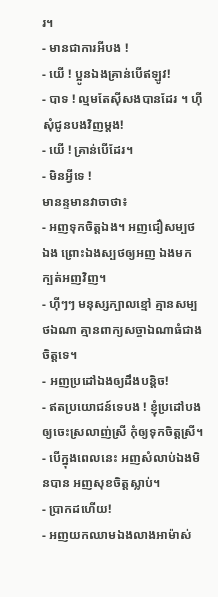រ។
- មានជាការអីបង !
- យើ ! ប្អូនឯងគ្រាន់បើឥឡូវ!
- បាទ ! ល្មមតែស៊ីសងបានដែរ ។ ហ៊ី សុំជូនបងវិញម្ដង!
- យើ ! គ្រាន់បើដែរ។
- មិនអ្វីទេ !
មានន្ទមានវាចាថា៖
- អញទុកចិត្ដឯង។ អញជឿសម្បថឯង ព្រោះឯងស្បថឲ្យអញ ឯងមកក្បត់អញវិញ។
- ហ៊ីៗៗ មនុស្សក្បាលខ្មៅ គ្មានសម្បថឯណា គ្មានពាក្យសច្ចាឯណាធំជាងចិត្ដទេ។
- អញប្រដៅឯងឲ្យដឹងបន្ដិច!
- ឥតប្រយោជន៍ទេបង ! ខ្ញុំប្រដៅបងឲ្យចេះស្រលាញ់ស្រី កុំឲ្យទុកចិត្ដស្រី។
- បើក្នុងពេលនេះ អញសំលាប់ឯងមិនបាន អញសុខចិត្ដស្លាប់។
- ប្រាកដហើយ!
- អញយកឈាមឯងលាងអាម៉ាស់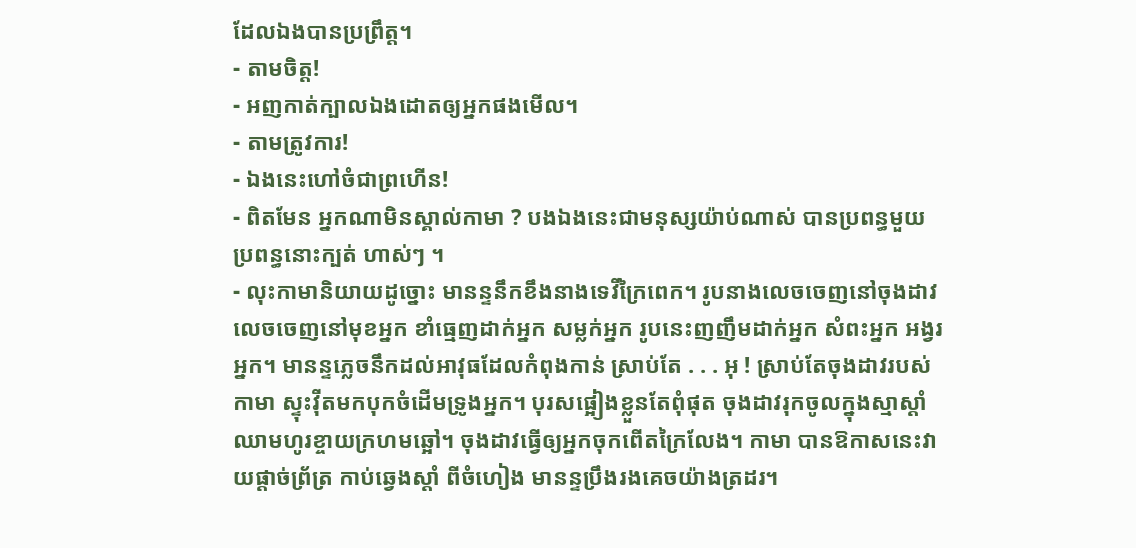ដែលឯងបានប្រព្រឹត្ដ។
- តាមចិត្ដ!
- អញកាត់ក្បាលឯងដោតឲ្យអ្នកផងមើល។
- តាមត្រូវការ!
- ឯងនេះហៅចំជាព្រហើន!
- ពិតមែន អ្នកណាមិនស្គាល់កាមា ? បងឯងនេះជាមនុស្សយ៉ាប់ណាស់ បានប្រពន្ធមួយ ប្រពន្ធនោះក្បត់ ហាស់ៗ ។
- លុះកាមានិយាយដូច្នោះ មានន្ទនឹកខឹងនាងទេវីក្រៃពេក។ រូបនាងលេចចេញនៅចុងដាវ លេចចេញនៅមុខអ្នក ខាំធ្មេញដាក់អ្នក សម្លក់អ្នក រូបនេះញញឹមដាក់អ្នក សំពះអ្នក អង្វរអ្នក។ មានន្ទភ្លេចនឹកដល់អាវុធដែលកំពុងកាន់ ស្រាប់តែ . . . អុ ! ស្រាប់តែចុងដាវរបស់កាមា ស្ទុះវ៉ីតមកបុកចំដើមទ្រូងអ្នក។ បុរសផ្អៀងខ្លួនតែពុំផុត ចុងដាវរុកចូលក្នុងស្មាស្ដាំ ឈាមហូរខ្ចាយក្រហមឆ្អៅ។ ចុងដាវធ្វើឲ្យអ្នកចុកពើតក្រៃលែង។ កាមា បានឱកាសនេះវាយផ្ដាច់ព្រ័ត្រ កាប់ឆ្វេងស្ដាំ ពីចំហៀង មានន្ទប្រឹងរងគេចយ៉ាងត្រដរ។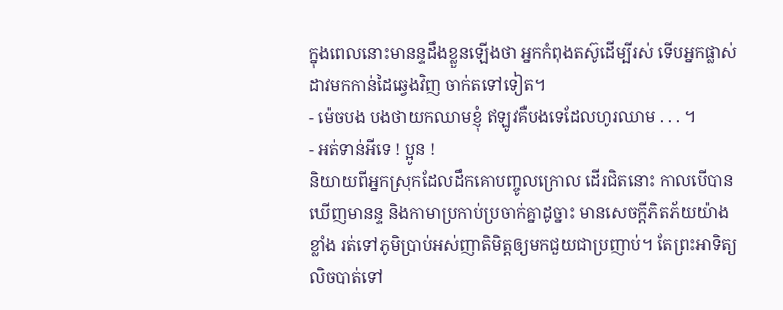ក្នុងពេលនោះមានន្ទដឹងខ្លួនឡើងថា អ្នកកំពុងតស៊ូដើម្បីរស់ ទើបអ្នកផ្លាស់ដាវមកកាន់ដៃឆ្វេងវិញ ចាក់តទៅទៀត។
- ម៉េចបង បងថាយកឈាមខ្ញុំ ឥឡូវគឺបងទេដែលហូរឈាម . . . ។
- អត់ទាន់អីទេ ! ប្អូន !
និយាយពីអ្នកស្រុកដែលដឹកគោបញ្ចូលក្រោល ដើរជិតនោះ កាលបើបានឃើញមានន្ទ និងកាមាប្រកាប់ប្រចាក់គ្នាដូច្នាះ មានសេចក្ដីភិតភ័យយ៉ាងខ្លាំង រត់ទៅភូមិប្រាប់អស់ញាតិមិត្ដឲ្យមកជួយជាប្រញាប់។ តែព្រះអាទិត្យលិចបាត់ទៅ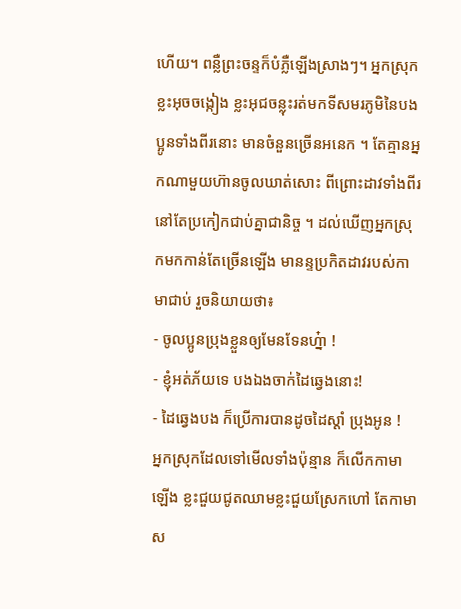ហើយ។ ពន្លឺព្រះចន្ទក៏បំភ្លឺឡើងស្រាងៗ។ អ្នកស្រុកខ្លះអុចចង្កៀង ខ្លះអុជចន្លុះរត់មកទីសមរភូមិនៃបងប្អូនទាំងពីរនោះ មានចំនួនច្រើនអនេក ។ តែគ្មានអ្នកណាមួយហ៊ានចូលឃាត់សោះ ពីព្រោះដាវទាំងពីរនៅតែប្រកៀកជាប់គ្នាជានិច្ច ។ ដល់ឃើញអ្នកស្រុកមកកាន់តែច្រើនឡើង មានន្ទប្រកិតដាវរបស់កាមាជាប់ រួចនិយាយថា៖
- ចូលប្អូនប្រុងខ្លួនឲ្យមែនទែនហ្ន៎ា !
- ខ្ញុំអត់ភ័យទេ បងឯងចាក់ដៃឆ្វេងនោះ!
- ដៃឆ្វេងបង ក៏ប្រើការបានដូចដៃស្ដាំ ប្រុងអូន !
អ្នកស្រុកដែលទៅមើលទាំងប៉ុន្មាន ក៏លើកកាមាឡើង ខ្លះជួយជូតឈាមខ្លះជួយស្រែកហៅ តែកាមាស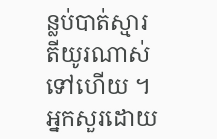ន្លប់បាត់ស្មារតីយូរណាស់ទៅហើយ ។ អ្នកសួរដោយ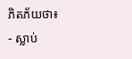ភិតភ័យថា៖
- ស្លាប់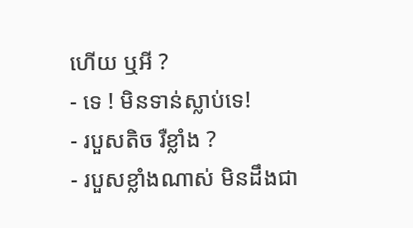ហើយ ឬអី ?
- ទេ ! មិនទាន់ស្លាប់ទេ!
- របួសតិច រឺខ្លាំង ?
- របួសខ្លាំងណាស់ មិនដឹងជា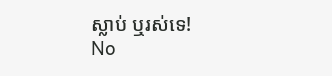ស្លាប់ ឬរស់ទេ!
No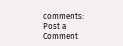comments:
Post a Comment